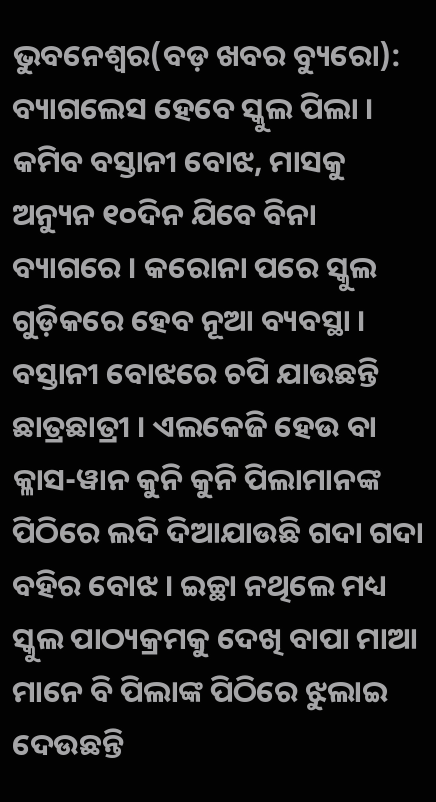ଭୁବନେଶ୍ୱର(ବଡ଼ ଖବର ବ୍ୟୁରୋ): ବ୍ୟାଗଲେସ ହେବେ ସ୍କୁଲ ପିଲା । କମିବ ବସ୍ତାନୀ ବୋଝ, ମାସକୁ ଅନ୍ୟୁନ ୧୦ଦିନ ଯିବେ ବିନା ବ୍ୟାଗରେ । କରୋନା ପରେ ସ୍କୁଲ ଗୁଡ଼ିକରେ ହେବ ନୂଆ ବ୍ୟବସ୍ଥା । ବସ୍ତାନୀ ବୋଝରେ ଚପି ଯାଉଛନ୍ତି ଛାତ୍ରଛାତ୍ରୀ । ଏଲକେଜି ହେଉ ବା କ୍ଳାସ-ୱାନ କୁନି କୁନି ପିଲାମାନଙ୍କ ପିଠିରେ ଲଦି ଦିଆଯାଉଛି ଗଦା ଗଦା ବହିର ବୋଝ । ଇଚ୍ଛା ନଥିଲେ ମଧ୍ୟ ସ୍କୁଲ ପାଠ୍ୟକ୍ରମକୁ ଦେଖି ବାପା ମାଆ ମାନେ ବି ପିଲାଙ୍କ ପିଠିରେ ଝୁଲାଇ ଦେଉଛନ୍ତି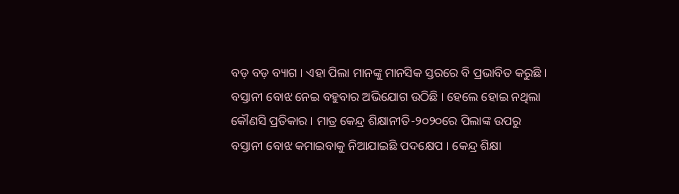ବଡ଼ ବଡ଼ ବ୍ୟାଗ । ଏହା ପିଲା ମାନଙ୍କୁ ମାନସିକ ସ୍ତରରେ ବି ପ୍ରଭାବିତ କରୁଛି । ବସ୍ତାନୀ ବୋଝ ନେଇ ବହୁବାର ଅଭିଯୋଗ ଉଠିଛି । ହେଲେ ହୋଇ ନଥିଲା କୌଣସି ପ୍ରତିକାର । ମାତ୍ର କେନ୍ଦ୍ର ଶିକ୍ଷାନୀତି-୨୦୨୦ରେ ପିଲାଙ୍କ ଉପରୁ ବସ୍ତାନୀ ବୋଝ କମାଇବାକୁ ନିଆଯାଇଛି ପଦକ୍ଷେପ । କେନ୍ଦ୍ର ଶିକ୍ଷା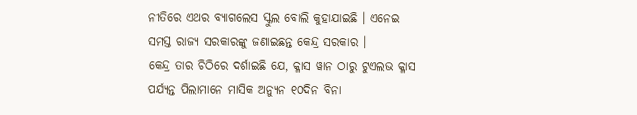ନୀତିରେ ଏଥର ବ୍ୟାଗଲେସ ସ୍କୁଲ ବୋଲି କୁହାଯାଇଛି । ଏନେଇ ସମସ୍ତ ରାଜ୍ୟ ସରକାରଙ୍କୁ ଜଣାଇଛନ୍ତ କେନ୍ଦ୍ର ସରକାର ।
କେନ୍ଦ୍ର ତାର ଚିଠିରେ ଦର୍ଶାଇଛି ଯେ, କ୍ଳାସ ୱାନ ଠାରୁ ଟୁଏଲଭ କ୍ଳାସ ପର୍ଯ୍ୟନ୍ତ ପିଲାମାନେ ମାସିକ ଅନ୍ୟୁନ ୧୦ଦିନ ବିନା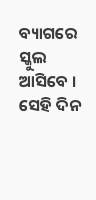ବ୍ୟାଗରେ ସ୍କୁଲ ଆସିବେ । ସେହି ଦିନ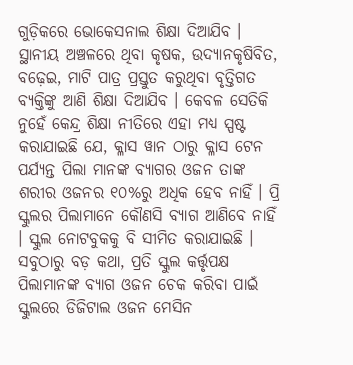ଗୁଡ଼ିକରେ ଭୋକେସନାଲ ଶିକ୍ଷା ଦିଆଯିବ । ସ୍ଥାନୀୟ ଅଞ୍ଚଳରେ ଥିବା କୃଷକ, ଉଦ୍ୟାନକୃଷିବିତ, ବଢ଼େଇ, ମାଟି ପାତ୍ର ପ୍ରସ୍ତୁତ କରୁଥିବା ବୃତ୍ତିଗତ ବ୍ୟକ୍ତିଙ୍କୁ ଆଣି ଶିକ୍ଷା ଦିଆଯିବ । କେବଳ ସେତିକି ନୁହେଁ କେନ୍ଦ୍ର ଶିକ୍ଷା ନୀତିରେ ଏହା ମଧ୍ୟ ସ୍ପଷ୍ଟ କରାଯାଇଛି ଯେ, କ୍ଳାସ ୱାନ ଠାରୁ କ୍ଳାସ ଟେନ ପର୍ଯ୍ୟନ୍ତ ପିଲା ମାନଙ୍କ ବ୍ୟାଗର ଓଜନ ତାଙ୍କ ଶରୀର ଓଜନର ୧୦%ରୁ ଅଧିକ ହେବ ନାହିଁ । ପ୍ରି ସ୍କୁଲର ପିଲାମାନେ କୌଣସି ବ୍ୟାଗ ଆଣିବେ ନାହିଁ । ସ୍କୁଲ ନୋଟବୁକକୁ ବି ସୀମିତ କରାଯାଇଛି । ସବୁଠାରୁ ବଡ଼ କଥା, ପ୍ରତି ସ୍କୁଲ କର୍ତ୍ତୃପକ୍ଷ ପିଲାମାନଙ୍କ ବ୍ୟାଗ ଓଜନ ଚେକ କରିବା ପାଇଁ ସ୍କୁଲରେ ଡିଜିଟାଲ ଓଜନ ମେସିନ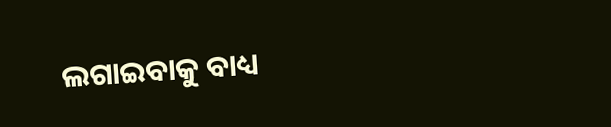ଲଗାଇବାକୁ ବାଧ୍ୟ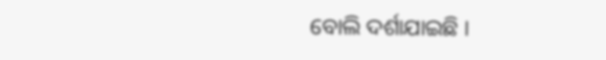ବୋଲି ଦର୍ଶାଯାଇଛି ।